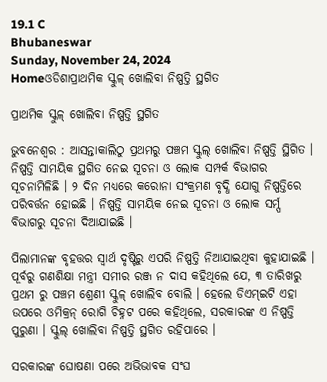19.1 C
Bhubaneswar
Sunday, November 24, 2024
Homeଓଡିଶାପ୍ରାଥମିକ ସ୍କୁଳ୍ ଖୋଲିବା ନିଷ୍ପତ୍ତି ସ୍ଥଗିତ

ପ୍ରାଥମିକ ସ୍କୁଳ୍ ଖୋଲିବା ନିଷ୍ପତ୍ତି ସ୍ଥଗିତ

ଭୁବନେଶ୍ୱର : ଆସନ୍ତାକାଲିଠୁ ପ୍ରଥମରୁ ପଞ୍ଚମ ସ୍କୁଲ୍ ଖୋଲିବା ନିଷ୍ପତ୍ତି ସ୍ଥିଗିତ । ନିଷ୍ପତ୍ତି ସାମୟିକ ସ୍ଥଗିତ ନେଇ ସୂଚନା ଓ ଲୋକ ସମ୍ପର୍କ ବିଭାଗର ସୂଚନାମିଳିଛି । ୨ ଦିନ ମଧ୍ୟରେ କରୋନା ସଂକ୍ରମଣ ବୃଦ୍ଧି ଯୋଗୁ ନିଷ୍ପତ୍ତିରେ ପରିବର୍ତ୍ତନ ହୋଇଛି । ନିଷ୍ପତ୍ତି ସାମୟିକ ନେଇ ସୂଚନା ଓ ଲୋକ ସର୍ମ୍ପ ବିଭାଗରୁ ସୂଚନା ଦିଆଯାଇଛି ।

ପିଲାମାନଙ୍କ ବୃହତ୍ତର ସ୍ୱାର୍ଥ ଦୃଷ୍ଟିରୁ ଏପରି ନିଷ୍ପତ୍ତି ନିଆଯାଇଥିବା କୁହାଯାଇଛି । ପୂର୍ବରୁ ଗଣଶିକ୍ଷା ମନ୍ତ୍ରୀ ସମୀର ରଞ୍ଜ ନ ଦାସ କହିଥିଲେ ଯେ, ୩ ତାରିଖରୁ ପ୍ରଥମ ରୁ ପଞ୍ଚମ ଶ୍ରେଣୀ ସ୍କୁଳ୍ ଖୋଲିବ ବୋଲି । ହେଲେ ଡିଏମ୍‌ଇଟି ଏହା ଉପରେ ଓମିକ୍ରନ୍ ରୋଗି ଚିହ୍ନଟ ପରେ କହିଥିଲେ, ସରକାରଙ୍କ ଏ ନିଷ୍ପତ୍ତି ପୁରୁଣା । ସ୍କୁଲ୍ ଖୋଲିବା ନିଷ୍ପତ୍ତି ସ୍ଥଗିତ ରହିପାରେ ।

ସରକାରଙ୍କ ଘୋଷଣା ପରେ ଅଭିଭାବକ ସଂଘ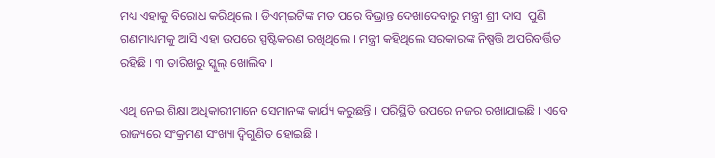ମଧ୍ୟ ଏହାକୁ ବିରୋଧ କରିଥିଲେ । ଡିଏମ୍‌ଇଟିଙ୍କ ମତ ପରେ ବିଭ୍ରାନ୍ତ ଦେଖାଦେବାରୁ ମନ୍ତ୍ରୀ ଶ୍ରୀ ଦାସ  ପୁଣି ଗଣମାଧ୍ୟମକୁ ଆସି ଏହା ଉପରେ ସ୍ପଷ୍ଟିକରଣ ରଖିଥିଲେ । ମନ୍ତ୍ରୀ କହିଥିଲେ ସରକାରଙ୍କ ନିଷ୍ପତ୍ତି ଅପରିବର୍ତ୍ତିତ ରହିଛି । ୩ ତାରିଖରୁ ସ୍କୁଲ୍ ଖୋଲିବ ।

ଏଥି ନେଇ ଶିକ୍ଷା ଅଧିକାରୀମାନେ ସେମାନଙ୍କ କାର୍ଯ୍ୟ କରୁଛନ୍ତି । ପରିସ୍ଥିତି ଉପରେ ନଜର ରଖାଯାଇଛି । ଏବେ ରାଜ୍ୟରେ ସଂକ୍ରମଣ ସଂଖ୍ୟା ଦ୍ୱିଗୁଣିତ ହୋଇଛି ।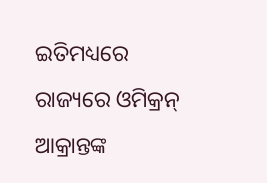ଇତିମଧ୍ୟରେ ରାଜ୍ୟରେ ଓମିକ୍ରନ୍ ଆକ୍ରାନ୍ତଙ୍କ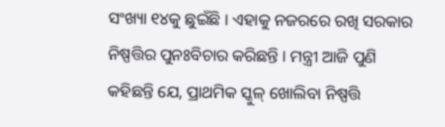ସଂଖ୍ୟା ୧୪କୁ ଛୁଇଁଛି । ଏହାକୁ ନଜରରେ ରଖି ସରକାର ନିଷ୍ପତ୍ତିର ପୁନଃବିଚାର କରିଛନ୍ତି । ମନ୍ତ୍ରୀ ଆଜି ପୁଣି କହିଛନ୍ତି ଯେ, ପ୍ରାଥମିକ ସ୍କୁଳ୍ ଖୋଲିବା ନିଷ୍ପତ୍ତି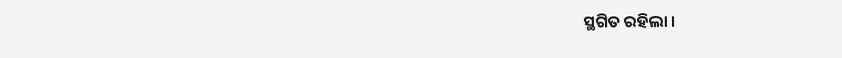ସ୍ଥଗିତ ରହିଲା ।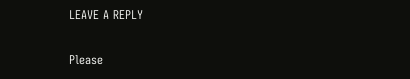LEAVE A REPLY

Please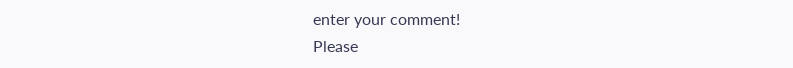enter your comment!
Please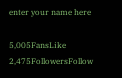enter your name here

5,005FansLike
2,475FollowersFollow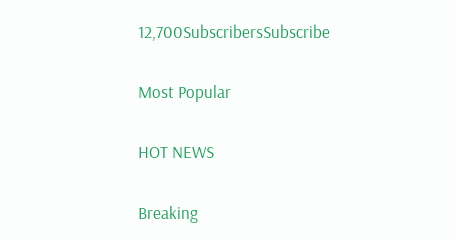12,700SubscribersSubscribe

Most Popular

HOT NEWS

Breaking